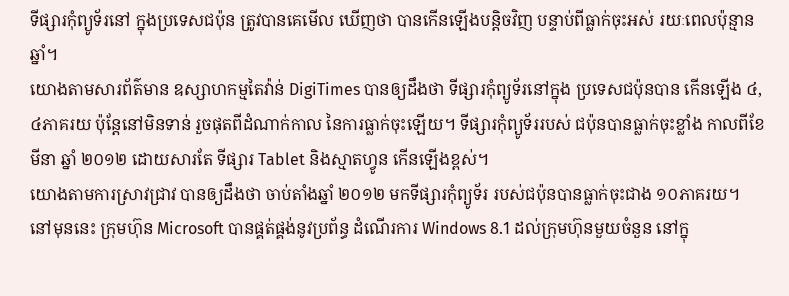ទីផ្សារកុំព្យូទ័រនៅ ក្នុងប្រទេសជប៉ុន ត្រូវបានគេមើល ឃើញថា បានកើនឡើងបន្ដិចវិញ បន្ទាប់ពីធ្លាក់ចុះអស់ រយៈពេលប៉ុន្មានឆ្នាំ។
យោងតាមសារព័ត៌មាន ឧស្សាហកម្មតៃវ៉ាន់ DigiTimes បានឲ្យដឹងថា ទីផ្សារកុំព្យូទ័រនៅក្នុង ប្រទេសជប៉ុនបាន កើនឡើង ៤,៤ភាគរយ ប៉ុន្តែនៅមិនទាន់ រួចផុតពីដំណាក់កាល នៃការធ្លាក់ចុះឡើយ។ ទីផ្សារកុំព្យូទ័ររបស់ ជប៉ុនបានធ្លាក់ចុះខ្លាំង កាលពីខែមីនា ឆ្នាំ ២០១២ ដោយសារតែ ទីផ្សារ Tablet និងស្មាតហ្វូន កើនឡើងខ្ពស់។
យោងតាមការស្រាវជ្រាវ បានឲ្យដឹងថា ចាប់តាំងឆ្នាំ ២០១២ មកទីផ្សារកុំព្យូទ័រ របស់ជប៉ុនបានធ្លាក់ចុះជាង ១០ភាគរយ។ នៅមុននេះ ក្រុមហ៊ុន Microsoft បានផ្គត់ផ្គង់នូវប្រព័ន្ធ ដំណើរការ Windows 8.1 ដល់ក្រុមហ៊ុនមួយចំនួន នៅក្នុ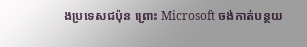ងប្រទេសជប៉ុន ព្រោះ Microsoft ចង់កាត់បន្ថយ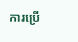ការប្រើ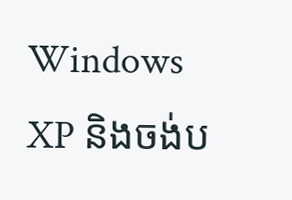Windows XP និងចង់ប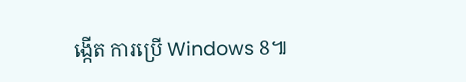ង្កើត ការប្រើ Windows 8៕